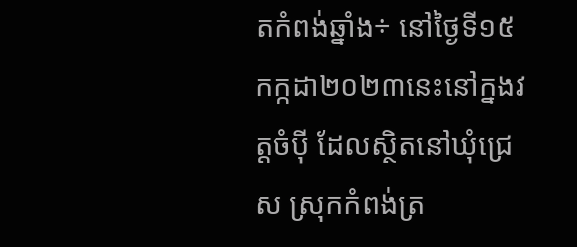តកំពង់ឆ្នាំង÷ នៅថ្ងៃទី១៥កក្កដា២០២៣នេះនៅក្នងវត្តចំប៉ី ដែលស្ថិតនៅឃុំជ្រេស ស្រុកកំពង់ត្រ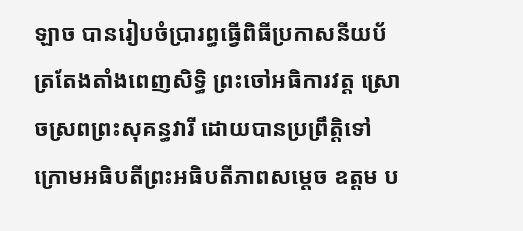ឡាច បានរៀបចំប្រារព្ធធ្វើពិធីប្រកាសនីយប័ត្រតែងតាំងពេញសិទ្ធិ ព្រះចៅអធិការវត្ត ស្រោចស្រពព្រះសុគន្ធវារី ដោយបានប្រព្រឹត្តិទៅក្រោមអធិបតីព្រះអធិបតីភាពសម្តេច ឧត្តម ប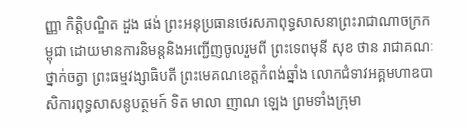ញ្ញា កិត្តិបណ្ឌិត ដួង ផង់ ព្រះអនុប្រធានថេរសភាពុទ្ធសាសនាព្រះរាជាណាចក្រកម្ពុជា ដោយមានការនិមន្តនិងអញ្ជើញចូលរួមពី ព្រះទេពមុនី សុខ ថាន រាជាគណៈ ថ្នាក់ចត្វា ព្រះធម្មវង្សាធិបតី ព្រះមេគណខេត្តកំពង់ឆ្នាំង លោកជំទាវអគ្គមហាឧបាសិការពុទ្ធសាសនូបត្ថមក៍ ទិត មាលា ញាណ ឡេង ព្រមទាំងក្រុមា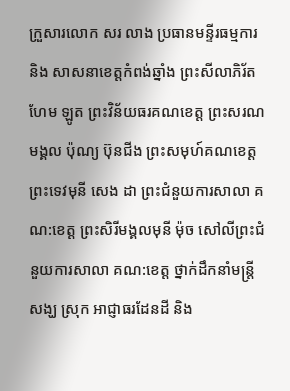ក្រួសារលោក សរ លាង ប្រធានមន្ទីរធម្មការ និង សាសនាខេត្តកំពង់ឆ្នាំង ព្រះសីលាភិរ័ត ហែម ឡូត ព្រះវិន័យធរគណខេត្ត ព្រះសរណមង្គល ប៉ុណ្យ ប៊ុនជីង ព្រះសមុហ៍គណខេត្ត ព្រះទេវមុនី សេង ដា ព្រះជំនួយការសាលា គណ:ខេត្ត ព្រះសិរីមង្គលមុនី ម៉ុច សៅលីព្រះជំនួយការសាលា គណ:ខេត្ត ថ្នាក់ដឹកនាំមន្រ្តីសង្ឃ ស្រុក អាជ្ញាធរដែនដី និង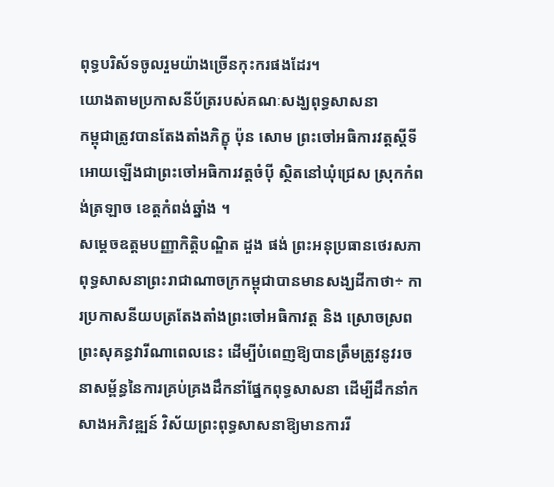ពុទ្ធបរិស័ទចូលរួមយ៉ាងច្រើនកុះករផងដែរ។
យោងតាមប្រកាសនីប័ត្ររបស់គណៈសង្ឃពុទ្ធសាសនា
កម្ពុជាត្រូវបានតែងតាំងភិក្ខុ ប៉ុន សោម ព្រះចៅអធិការវត្តស្តីទី អោយឡើងជាព្រះចៅអធិការវត្តចំប៉ី ស្ថិតនៅឃុំជ្រេស ស្រុកកំពង់ត្រឡាច ខេត្តកំពង់ឆ្នាំង ។
សម្តេចឧត្តមបញ្ញាកិត្តិបណ្ឌិត ដួង ផង់ ព្រះអនុប្រធានថេរសភាពុទ្ធសាសនាព្រះរាជាណាចក្រកម្ពុជាបានមានសង្ឃដីកាថា÷ ការប្រកាសនីយបត្រតែងតាំងព្រះចៅអធិកាវត្ត និង ស្រោចស្រពព្រះសុគន្ធវារីណាពេលនេះ ដើម្បីបំពេញឱ្យបានត្រឹមត្រូវនូវរចនាសម្ព័ន្ធនៃការគ្រប់គ្រងដឹកនាំផ្នែកពុទ្ធសាសនា ដើម្បីដឹកនាំកសាងអភិវឌ្ឍន៍ វិស័យព្រះពុទ្ធសាសនាឱ្យមានការរី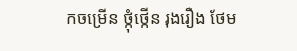កចម្រើន ថ្កុំថ្កើន រុងរឿង ថែម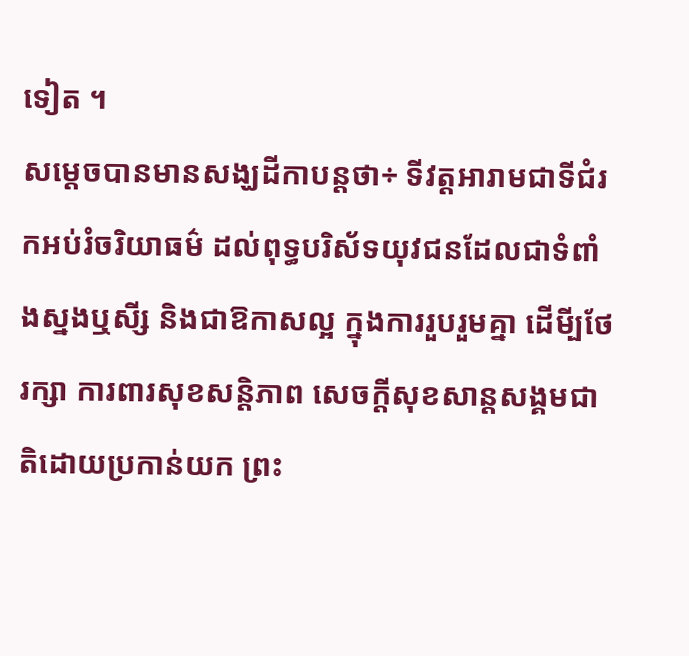ទៀត ។
សម្តេចបានមានសង្ឃដីកាបន្តថា÷ ទីវត្តអារាមជាទីជំរកអប់រំចរិយាធម៌ ដល់ពុទ្ធបរិស័ទយុវជនដែលជាទំពាំងស្នងឬសី្ស និងជាឱកាសល្អ ក្នុងការរួបរួមគ្នា ដើមី្បថែរក្សា ការពារសុខសន្តិភាព សេចក្តីសុខសាន្តសង្គមជាតិដោយប្រកាន់យក ព្រះ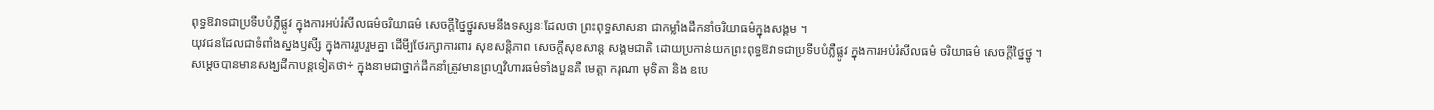ពុទ្ធឱវាទជាប្រទីបបំភ្លឺផ្លូវ ក្នុងការអប់រំសីលធម៌ចរិយាធម៌ សេចក្តីថ្នៃថ្នូរសមនឹងទស្សនៈដែលថា ព្រះពុទ្ធសាសនា ជាកម្លាំងដឹកនាំចរិយាធម៌ក្នុងសង្គម ។
យុវជនដែលជាទំពាំងស្នងឫសី្ស ក្នុងការរួបរួមគ្នា ដើមី្បថែរក្សាការពារ សុខសន្តិភាព សេចក្តីសុខសាន្ត សង្គមជាតិ ដោយប្រកាន់យកព្រះពុទ្ធឱវាទជាប្រទីបបំភ្លឺផ្លូវ ក្នុងការអប់រំសីលធម៌ ចរិយាធម៌ សេចក្តីថ្នៃថ្នូ ។
សម្តេចបានមានសង្ឃដីកាបន្តទៀតថា÷ ក្នុងនាមជាថ្នាក់ដឹកនាំត្រូវមានព្រហ្មវិហារធម៌ទាំងបួនគឺ មេត្តា ករុណា មុទិតា និង ឧបេ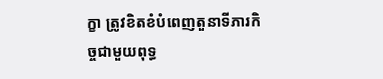ក្ខា ត្រូវខិតខំបំពេញតួនាទីភារកិច្ចជាមួយពុទ្ធ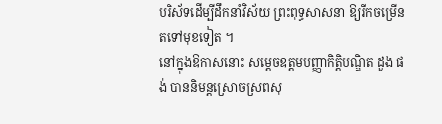បរិស័ទដើម្បីដឹកនាំវិស័យ ព្រះពុទ្ធសាសនា ឱ្យរីកចម្រើនតទៅមុខទៀត ។
នៅក្នុងឱកាសនោះ សម្តេចឧត្តមបញ្ញាកិត្តិបណ្ឌិត ដួង ផង់ បាននិមន្តស្រោចស្រពសុ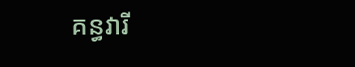គន្ធវារី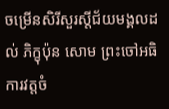ចម្រើនសិរីសួរស្តីជ័យមង្គលដល់ ភិក្ខុប៉ុន សោម ព្រះចៅអធិការវត្តចំ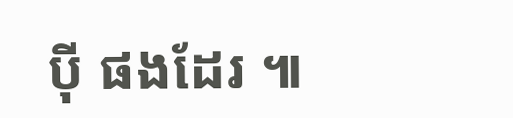ប៉ី ផងដែរ ៕